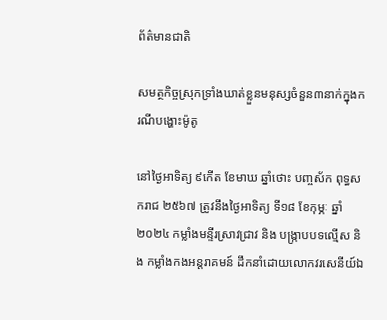ព័ត៌មានជាតិ

សមត្ថកិច្ចស្រុកទ្រាំងឃាត់ខ្លួនមនុស្សចំនួន៣នាក់ក្នុងករណីបង្ហោះម៉ូតូ

នៅថ្ងៃអាទិត្យ ៩កើត ខែមាឃ ឆ្នាំថោះ បញ្ចស័ក ពុទ្ធសករាជ ២៥៦៧ ត្រូវនឹងថ្ងៃអាទិត្យ ទី១៨ ខែកុម្ភៈ ឆ្នាំ ២០២៤ កម្លាំងមន្ទីរស្រាវជ្រាវ និង បង្រ្កាបបទល្មើស និង កម្លាំងកងអន្តរាគមន៍ ដឹកនាំដោយលោកវរសេនីយ៍ឯ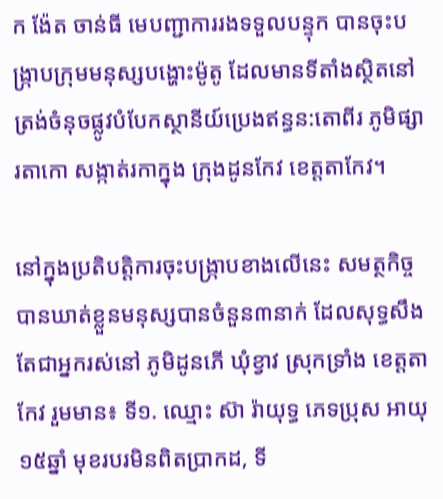ក ង៉ែត ចាន់ធី មេបញ្ជាការរងទទួលបន្ទុក បានចុះបង្ក្រាបក្រុមមនុស្សបង្ហោះម៉ូតូ ដែលមានទីតាំងស្ថិតនៅត្រង់ចំនុចផ្លូវបំបែកស្ថានីយ៍ប្រេងឥន្ធន:តោពីរ ភូមិផ្សារតាកោ សង្កាត់រកាក្នុង ក្រុងដូនកែវ ខេត្តតាកែវ។

នៅក្នុងប្រតិបត្តិការចុះបង្ក្រាបខាងលើនេះ សមត្ថកិច្ចបានឃាត់ខ្លួនមនុស្សបានចំនួន៣នាក់ ដែលសុទ្ធសឹងតែជាអ្នករស់នៅ ភូមិដូនភើ ឃុំខ្វាវ ស្រុកទ្រាំង ខេត្តតាកែវ រួមមាន៖ ទី១. ឈ្មោះ ស៊ា រ៉ាយុទ្ធ ភេទប្រុស អាយុ១៥ឆ្នាំ មុខរបរមិនពិតប្រាកដ, ទី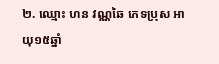២. ឈ្មោះ ហន វណ្ណឆៃ ភេទប្រុស អាយុ១៥ឆ្នាំ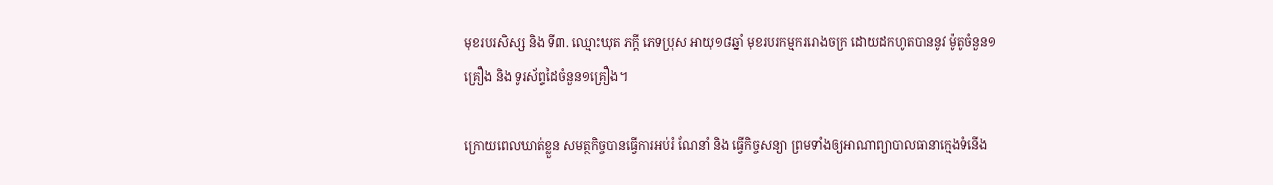មុខរបរសិស្ស និង ទី៣. ឈ្មោះឃុត ភក្ដី ភេទប្រុស អាយុ១៨ឆ្នាំ មុខរបរកម្មកររោងចក្រ ដោយដកហូតបាននូវ ម៉ូតូចំនួន១គ្រឿង និង ទូរស័ព្ទដៃចំនួន១គ្រឿង។

ក្រោយពេលឃាត់ខ្លួន សមត្ថកិច្ចបានធ្វើការអប់រំ ណែនាំ និង ធ្វើកិច្ចសន្យា ព្រមទាំងឲ្យអាណាព្យាបាលធានាក្មេងទំនើង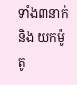ទាំង៣នាក់ និង យកម៉ូតូ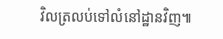វិលត្រលប់ទៅលំនៅដ្ឋានវិញ៕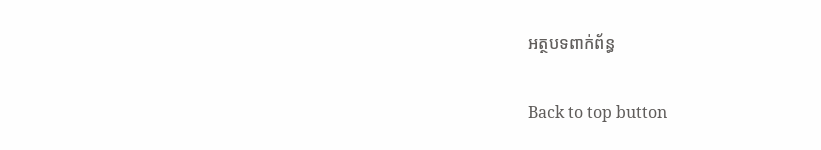អត្ថបទពាក់ព័ន្ធ

Back to top button